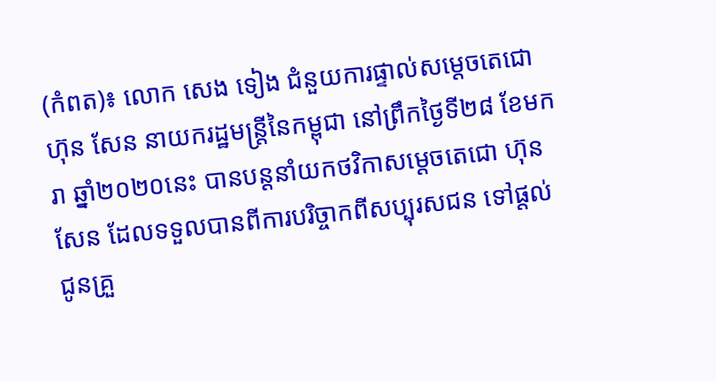(កំពត)៖ លោក សេង ទៀង ជំនួយការផ្ទាល់សម្តេចតេជោ ហ៊ុន សែន នាយករដ្ឋមន្ត្រីនៃកម្ពុជា នៅព្រឹកថ្ងៃទី២៨ ខែមករា ឆ្នាំ២០២០នេះ បានបន្ដនាំយកថវិកាសម្តេចតេជោ ហ៊ុន សែន ដែលទទួលបានពីការបរិច្ចាកពីសប្បុរសជន ទៅផ្តល់ជូនគ្រួ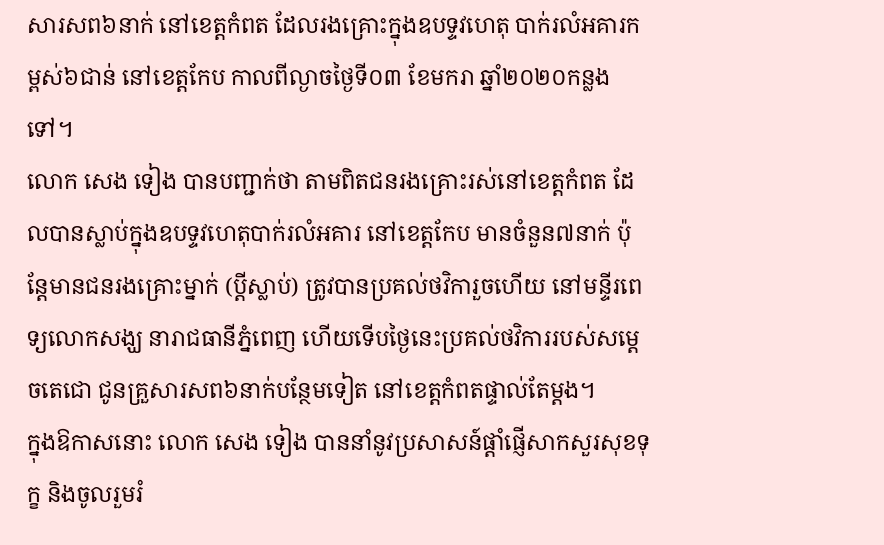សារសព៦នាក់ នៅខេត្តកំពត ដែលរងគ្រោះក្នុងឧបទ្ទវហេតុ បាក់រលំអគារកម្ពស់៦ជាន់ នៅខេត្តកែប កាលពីល្ងាចថ្ងៃទី០៣ ខែមករា ឆ្នាំ២០២០កន្លងទៅ។
លោក សេង ទៀង បានបញ្ជាក់ថា តាមពិតជនរងគ្រោះរស់នៅខេត្តកំពត ដែលបានស្លាប់ក្នុងឧបទ្ទវហេតុបាក់រលំអគារ នៅខេត្តកែប មានចំនួន៧នាក់ ប៉ុន្តែមានជនរងគ្រោះម្នាក់ (ប្តីស្លាប់) ត្រូវបានប្រគល់ថវិការួចហើយ នៅមន្ទីរពេទ្យលោកសង្ឃ នារាជធានីភ្នំពេញ ហើយទើបថ្ងៃនេះប្រគល់ថវិការរបស់សម្តេចតេជោ ជូនគ្រួសារសព៦នាក់បន្ថែមទៀត នៅខេត្តកំពតផ្ទាល់តែម្តង។
ក្នុងឱកាសនោះ លោក សេង ទៀង បាននាំនូវប្រសាសន៍ផ្តាំផ្ញើសាកសួរសុខទុក្ខ និងចូលរួមរំ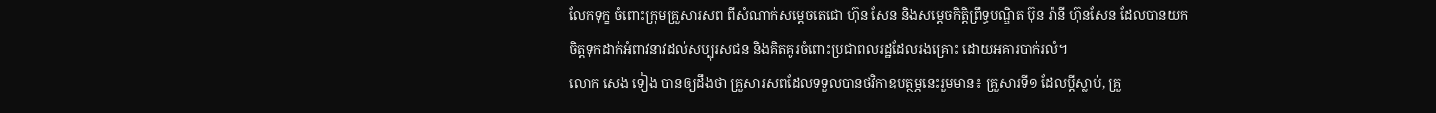លែកទុក្ខ ចំពោះក្រុមគ្រួសារសព ពីសំណាក់សម្តេចតេជោ ហ៊ុន សែន និងសម្តេចកិត្តិព្រឹទ្ធបណ្ឌិត ប៊ុន រ៉ានី ហ៊ុនសែន ដែលបានយកចិត្តទុកដាក់អំពាវនាវដល់សប្បុរសជន និងគិតគូរចំពោះប្រជាពលរដ្ឋដែលរងគ្រោះ ដោយអគារបាក់រលំ។
លោក សេង ទៀង បានឲ្យដឹងថា គ្រួសារសពដែលទទួលបានថវិកាឧបត្ថម្ភនេះរួមមាន៖ គ្រួសារទី១ ដែលប្តីស្លាប់, គ្រួ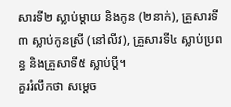សារទី២ ស្លាប់ម្តាយ និងកូន (២នាក់), គ្រួសារទី៣ ស្លាប់កូនស្រី (នៅលីវ), គ្រួសារទី៤ ស្លាប់ប្រពន្ធ និងគ្រួសាទី៥ ស្លាប់ប្តី។
គួររំលឹកថា សម្ដេច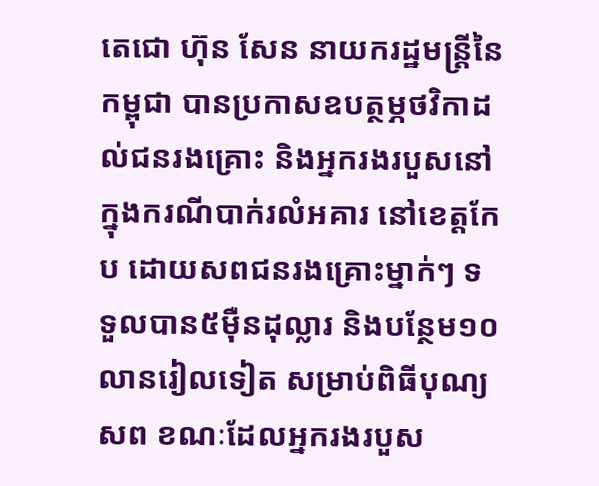តេជោ ហ៊ុន សែន នាយករដ្ឋមន្ដ្រីនៃកម្ពុជា បានប្រកាសឧបត្ថម្ភថវិកាដល់ជនរងគ្រោះ និងអ្នករងរបួសនៅក្នុងករណីបាក់រលំអគារ នៅខេត្តកែប ដោយសពជនរងគ្រោះម្នាក់ៗ ទទួលបាន៥ម៉ឺនដុល្លារ និងបន្ថែម១០លានរៀលទៀត សម្រាប់ពិធីបុណ្យសព ខណៈដែលអ្នករងរបួស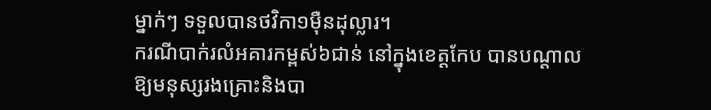ម្នាក់ៗ ទទួលបានថវិកា១ម៉ឺនដុល្លារ។
ករណីបាក់រលំអគារកម្ពស់៦ជាន់ នៅក្នុងខេត្តកែប បានបណ្តាលឱ្យមនុស្សរងគ្រោះនិងបា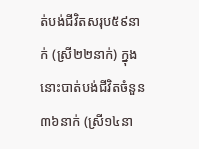ត់បង់ជីវិតសរុប៥៩នាក់ (ស្រី២២នាក់) ក្នុងនោះបាត់បង់ជីវិតចំនួន៣៦នាក់ (ស្រី១៤នា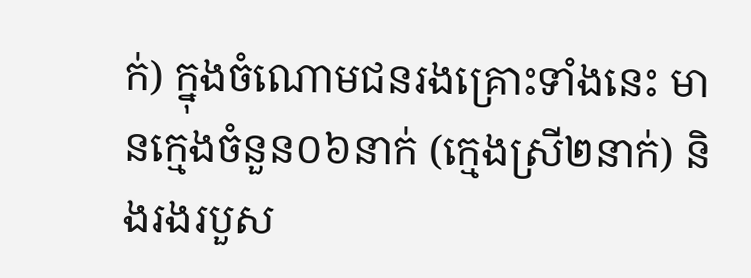ក់) ក្នុងចំណោមជនរងគ្រោះទាំងនេះ មានក្មេងចំនួន០៦នាក់ (ក្មេងស្រី២នាក់) និងរងរបួស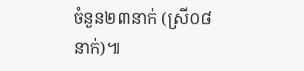ចំនួន២៣នាក់ (ស្រី០៨នាក់)៕